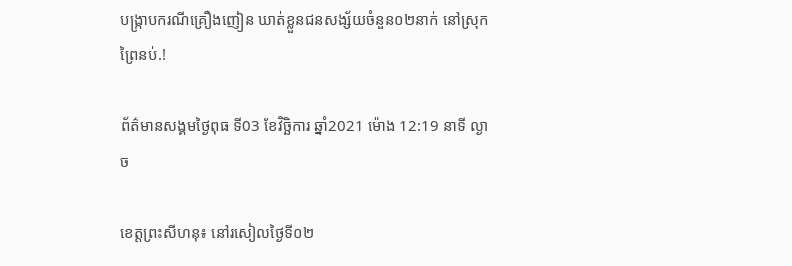បង្ក្រាបករណីគ្រឿងញៀន ឃាត់ខ្លួនជនសង្ស័យចំនួន០២នាក់ នៅស្រុកព្រៃនប់.!

ព័ត៌មានសង្គមថ្ងៃពុធ ទី03 ខែវិច្ឆិការ ឆ្នាំ2021 ម៉ោង 12:19 នាទី ល្ងាច

ខេត្តព្រះសីហនុ៖ នៅរសៀលថ្ងៃទី០២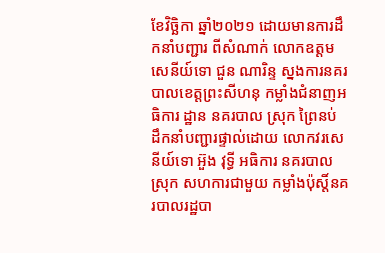ខែវិច្ឆិកា ឆ្នាំ២០២១ ដោយមានការដឹកនាំបញ្ជារ ពីសំណាក់ លោកឧត្តមសេនីយ៍ទោ ជួន ណារិន្ទ ស្នងការនគរបាលខេត្តព្រះសីហនុ កម្លាំងជំនាញអធិការ ដ្ឋាន នគរបាល ស្រុក ព្រៃនប់ ដឹកនាំបញ្ជារផ្ទាល់ដោយ លោកវរសេនីយ៍ទោ អ៊ួង វុទ្ធី អធិការ នគរបាលស្រុក សហការជាមួយ កម្លាំងប៉ុស្តិ៍នគរបាលរដ្ឋបា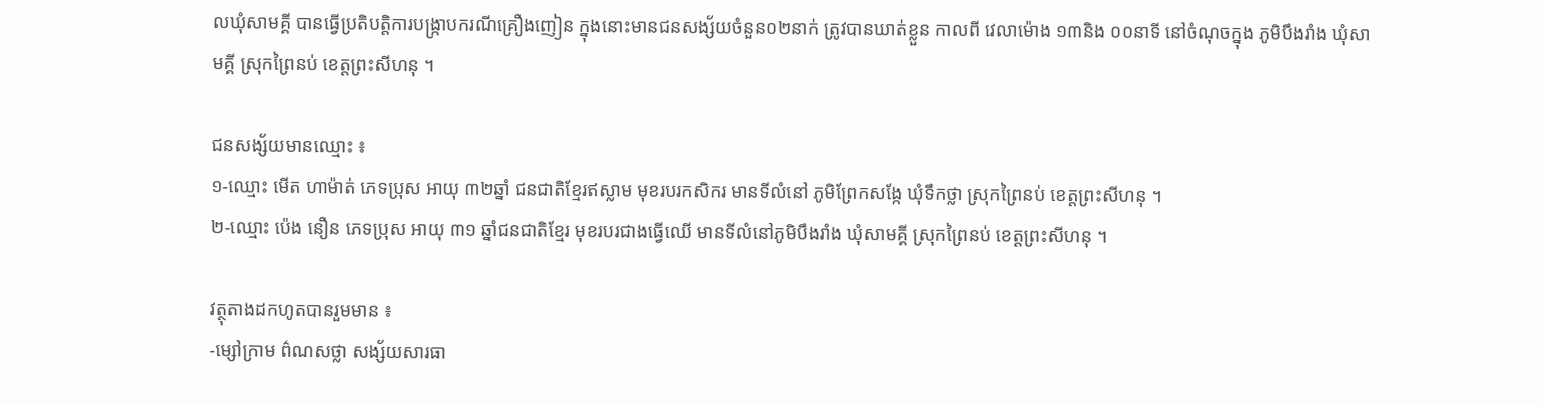លឃុំសាមគ្គី បានធ្វើប្រតិបត្តិការបង្ក្រាបករណីគ្រឿងញៀន ក្នុងនោះមានជនសង្ស័យចំនួន០២នាក់ ត្រូវបានឃាត់ខ្លួន កាលពី វេលាម៉ោង ១៣និង ០០នាទី នៅចំណុចក្នុង ភូមិបឹងរាំង ឃុំសាមគ្គី ស្រុកព្រៃនប់ ខេត្តព្រះសីហនុ ។

ជនសង្ស័យមានឈ្មោះ ៖
១-ឈ្មោះ មើត ហាម៉ាត់ ភេទប្រុស អាយុ ៣២ឆ្នាំ ជនជាតិខ្មែរឥស្លាម មុខរបរកសិករ មានទីលំនៅ ភូមិព្រែកសង្កែ ឃុំទឹកថ្លា ស្រុកព្រៃនប់ ខេត្តព្រះសីហនុ ។
២-ឈ្មោះ ប៉េង នឿន ភេទប្រុស អាយុ ៣១ ឆ្នាំជនជាតិខ្មែរ មុខរបរជាងធ្វើឈើ មានទីលំនៅភូមិបឹងរាំង ឃុំសាមគ្គី ស្រុកព្រៃនប់ ខេត្តព្រះសីហនុ ។

វត្ថុតាងដកហូតបានរួមមាន ៖
-ម្សៅក្រាម ព៌ណសថ្លា សង្ស័យសារធា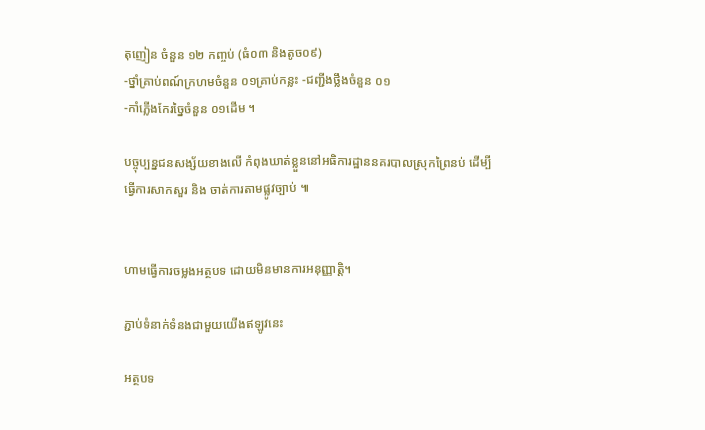តុញៀន ចំនួន ១២ កញ្ចប់ (ធំ០៣ និងតូច០៩)
-ថ្នាំគ្រាប់ពណ៍ក្រហមចំនួន ០១គ្រាប់កន្លះ -ជញ្ជីងថ្លឹងចំនួន ០១
-កាំភ្លើងកែរច្នៃចំនួន ០១ដើម ។

បច្ចុប្បន្នជនសង្ស័យខាងលេី កំពុងឃាត់ខ្លួននៅអធិការដ្ឋាននគរបាលស្រុកព្រៃនប់ ដេីម្បីធ្វេីការសាកសួរ និង ចាត់ការតាមផ្លូវច្បាប់ ៕


ហាមធ្វើការចម្លងអត្ថបទ ដោយមិនមានការអនុញ្ញាត្តិ។

ភ្ជាប់ទំនាក់ទំនងជាមួយយើងឥឡូវនេះ

អត្ថបទ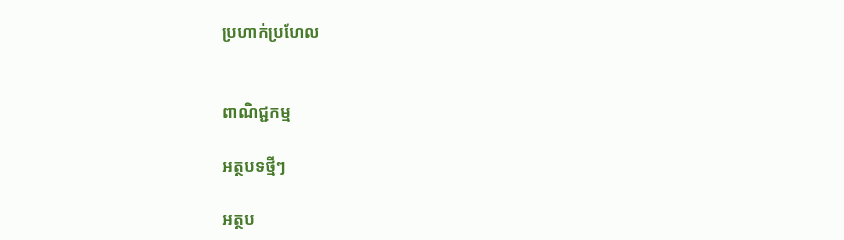ប្រហាក់ប្រហែល


ពាណិជ្ជកម្ម

អត្ថបទថ្មីៗ

អត្ថប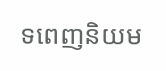ទពេញនិយម